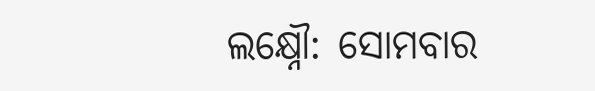ଲକ୍ଷ୍ନୌ: ସୋମବାର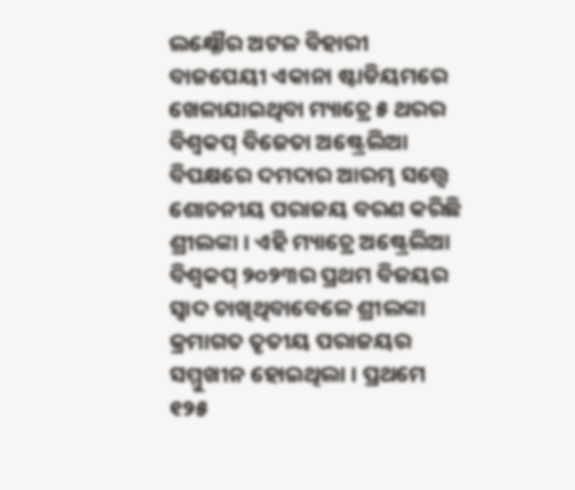ଲକ୍ଷ୍ନୌର ଅଟଳ ବିହାରୀ ବାଜପେୟୀ ଏକାନା ଷ୍ଟାଡିୟମରେ ଖେଳାଯାଇଥିବା ମ୍ୟାଚ୍ରେ ୫ ଥରର ବିଶ୍ବକପ୍ ବିଜେତା ଅଷ୍ଟ୍ରେଲିଆ ବିପକ୍ଷରେ ଦମଦାର ଆରମ୍ଭ ସତ୍ତ୍ବେ ଶୋଚନୀୟ ପରାଜୟ ବରଣ କରିଛି ଶ୍ରୀଲଙ୍କା । ଏହି ମ୍ୟାଚ୍ରେ ଅଷ୍ଟ୍ରେଲିଆ ବିଶ୍ବକପ୍ ୨୦୨୩ର ପ୍ରଥମ ବିଜୟର ସ୍ବାଦ ଚାଖିଥିବାବେଳେ ଶ୍ରୀଲଙ୍କା କ୍ରମାଗତ ତୃତୀୟ ପରାଜୟର ସମ୍ମୁଖୀନ ହୋଇଥିଲା । ପ୍ରଥମେ ୧୨୫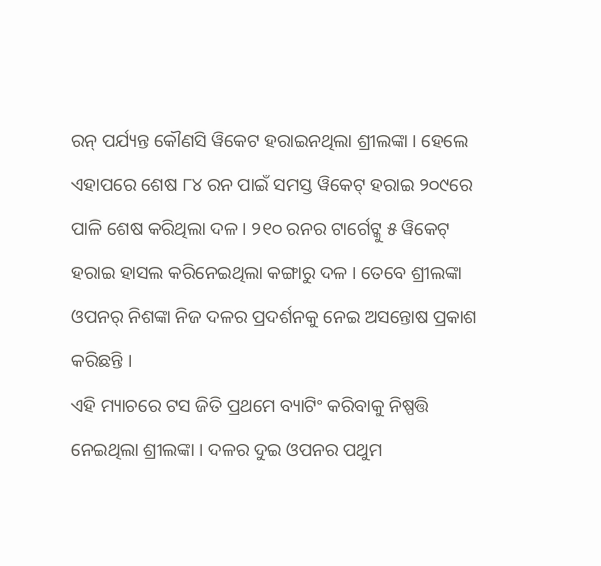ରନ୍ ପର୍ଯ୍ୟନ୍ତ କୌଣସି ୱିକେଟ ହରାଇନଥିଲା ଶ୍ରୀଲଙ୍କା । ହେଲେ ଏହାପରେ ଶେଷ ୮୪ ରନ ପାଇଁ ସମସ୍ତ ୱିକେଟ୍ ହରାଇ ୨୦୯ରେ ପାଳି ଶେଷ କରିଥିଲା ଦଳ । ୨୧୦ ରନର ଟାର୍ଗେଟ୍କୁ ୫ ୱିକେଟ୍ ହରାଇ ହାସଲ କରିନେଇଥିଲା କଙ୍ଗାରୁ ଦଳ । ତେବେ ଶ୍ରୀଲଙ୍କା ଓପନର୍ ନିଶଙ୍କା ନିଜ ଦଳର ପ୍ରଦର୍ଶନକୁ ନେଇ ଅସନ୍ତୋଷ ପ୍ରକାଶ କରିଛନ୍ତି ।
ଏହି ମ୍ୟାଚରେ ଟସ ଜିତି ପ୍ରଥମେ ବ୍ୟାଟିଂ କରିବାକୁ ନିଷ୍ପତ୍ତି ନେଇଥିଲା ଶ୍ରୀଲଙ୍କା । ଦଳର ଦୁଇ ଓପନର ପଥୁମ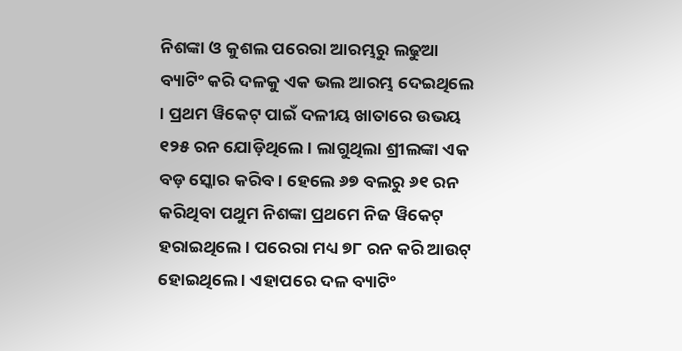ନିଶଙ୍କା ଓ କୁଶଲ ପରେରା ଆରମ୍ଭରୁ ଲଢୁଆ ବ୍ୟାଟିଂ କରି ଦଳକୁ ଏକ ଭଲ ଆରମ୍ଭ ଦେଇଥିଲେ । ପ୍ରଥମ ୱିକେଟ୍ ପାଇଁ ଦଳୀୟ ଖାତାରେ ଉଭୟ ୧୨୫ ରନ ଯୋଡ଼ିଥିଲେ । ଲାଗୁଥିଲା ଶ୍ରୀଲଙ୍କା ଏକ ବଡ଼ ସ୍କୋର କରିବ । ହେଲେ ୬୭ ବଲରୁ ୬୧ ରନ କରିଥିବା ପଥୁମ ନିଶଙ୍କା ପ୍ରଥମେ ନିଜ ୱିକେଟ୍ ହରାଇଥିଲେ । ପରେରା ମଧ୍ୟ ୭୮ ରନ କରି ଆଉଟ୍ ହୋଇଥିଲେ । ଏହାପରେ ଦଳ ବ୍ୟାଟିଂ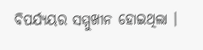ବିପର୍ଯ୍ୟୟର ସମ୍ମୁଖୀନ ହୋଇଥିଲା ।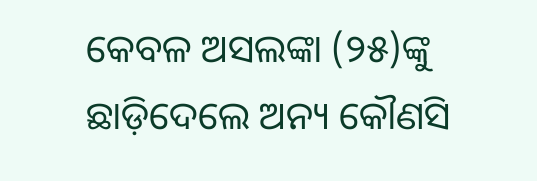କେବଳ ଅସଲଙ୍କା (୨୫)ଙ୍କୁ ଛାଡ଼ିଦେଲେ ଅନ୍ୟ କୌଣସି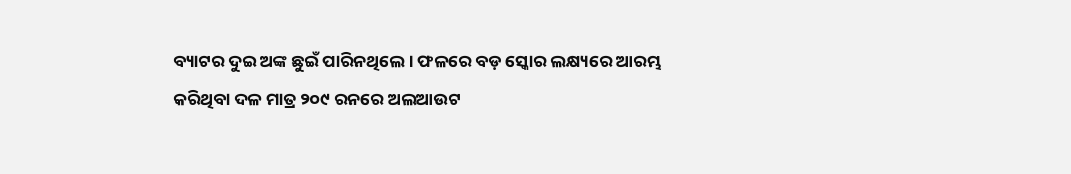ବ୍ୟାଟର ଦୁଇ ଅଙ୍କ ଛୁଇଁ ପାରିନଥିଲେ । ଫଳରେ ବଡ଼ ସ୍କୋର ଲକ୍ଷ୍ୟରେ ଆରମ୍ଭ କରିଥିବା ଦଳ ମାତ୍ର ୨୦୯ ରନରେ ଅଲଆଉଟ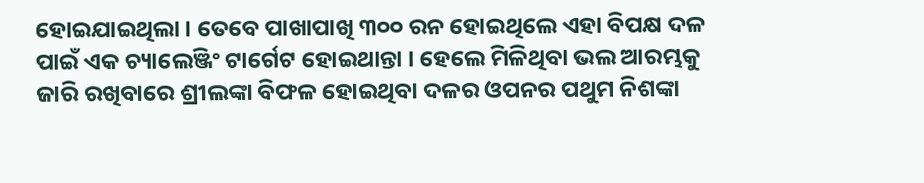ହୋଇଯାଇଥିଲା । ତେବେ ପାଖାପାଖି ୩୦୦ ରନ ହୋଇଥିଲେ ଏହା ବିପକ୍ଷ ଦଳ ପାଇଁ ଏକ ଚ୍ୟାଲେଞ୍ଜିଂ ଟାର୍ଗେଟ ହୋଇଥାନ୍ତା । ହେଲେ ମିଳିଥିବା ଭଲ ଆରମ୍ଭକୁ ଜାରି ରଖିବାରେ ଶ୍ରୀଲଙ୍କା ବିଫଳ ହୋଇଥିବା ଦଳର ଓପନର ପଥୁମ ନିଶଙ୍କା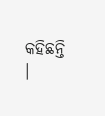କହିଛନ୍ତି ।